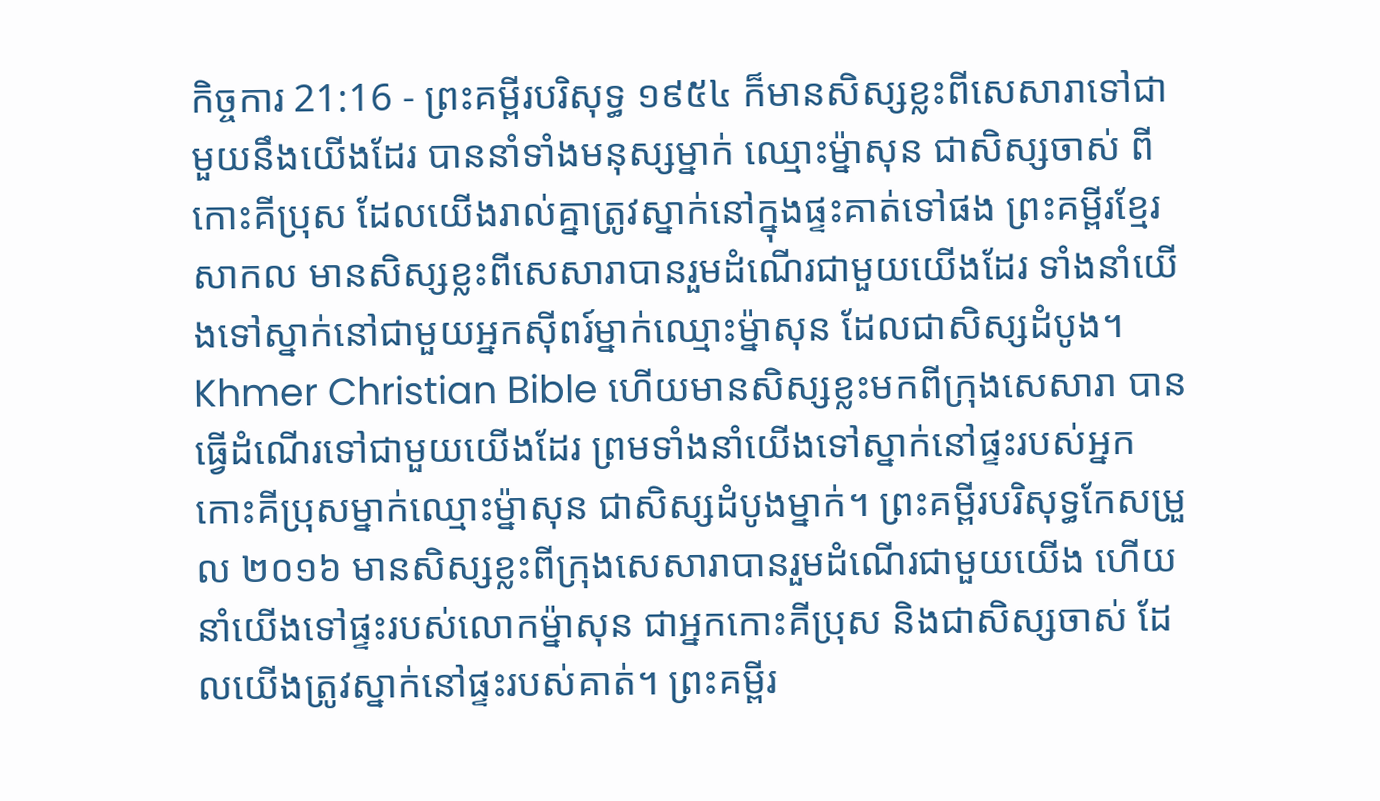កិច្ចការ 21:16 - ព្រះគម្ពីរបរិសុទ្ធ ១៩៥៤ ក៏មានសិស្សខ្លះពីសេសារាទៅជាមួយនឹងយើងដែរ បាននាំទាំងមនុស្សម្នាក់ ឈ្មោះម៉្នាសុន ជាសិស្សចាស់ ពីកោះគីប្រុស ដែលយើងរាល់គ្នាត្រូវស្នាក់នៅក្នុងផ្ទះគាត់ទៅផង ព្រះគម្ពីរខ្មែរសាកល មានសិស្សខ្លះពីសេសារាបានរួមដំណើរជាមួយយើងដែរ ទាំងនាំយើងទៅស្នាក់នៅជាមួយអ្នកស៊ីពរ៍ម្នាក់ឈ្មោះម្ន៉ាសុន ដែលជាសិស្សដំបូង។ Khmer Christian Bible ហើយមានសិស្សខ្លះមកពីក្រុងសេសារា បានធ្វើដំណើរទៅជាមួយយើងដែរ ព្រមទាំងនាំយើងទៅស្នាក់នៅផ្ទះរបស់អ្នកកោះគីប្រុសម្នាក់ឈ្មោះម៉្នាសុន ជាសិស្សដំបូងម្នាក់។ ព្រះគម្ពីរបរិសុទ្ធកែសម្រួល ២០១៦ មានសិស្សខ្លះពីក្រុងសេសារាបានរួមដំណើរជាមួយយើង ហើយនាំយើងទៅផ្ទះរបស់លោកម៉្នាសុន ជាអ្នកកោះគីប្រុស និងជាសិស្សចាស់ ដែលយើងត្រូវស្នាក់នៅផ្ទះរបស់គាត់។ ព្រះគម្ពីរ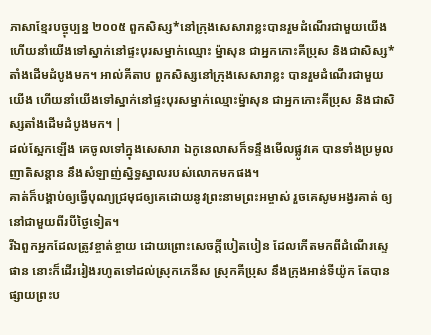ភាសាខ្មែរបច្ចុប្បន្ន ២០០៥ ពួកសិស្ស*នៅក្រុងសេសារាខ្លះបានរួមដំណើរជាមួយយើង ហើយនាំយើងទៅស្នាក់នៅផ្ទះបុរសម្នាក់ឈ្មោះ ម៉្នាសុន ជាអ្នកកោះគីប្រុស និងជាសិស្ស*តាំងដើមដំបូងមក។ អាល់គីតាប ពួកសិស្សនៅក្រុងសេសារាខ្លះ បានរួមដំណើរជាមួយយើង ហើយនាំយើងទៅស្នាក់នៅផ្ទះបុរសម្នាក់ឈ្មោះម៉្នាសុន ជាអ្នកកោះគីប្រុស និងជាសិស្សតាំងដើមដំបូងមក។ |
ដល់ស្អែកឡើង គេចូលទៅក្នុងសេសារា ឯកូនេលាសក៏ទន្ទឹងមើលផ្លូវគេ បានទាំងប្រមូលញាតិសន្តាន នឹងសំឡាញ់ស្និទ្ធស្នាលរបស់លោកមកផង។
គាត់ក៏បង្គាប់ឲ្យធ្វើបុណ្យជ្រមុជឲ្យគេដោយនូវព្រះនាមព្រះអម្ចាស់ រួចគេសូមអង្វរគាត់ ឲ្យនៅជាមួយពីរបីថ្ងៃទៀត។
រីឯពួកអ្នកដែលត្រូវខ្ចាត់ខ្ចាយ ដោយព្រោះសេចក្ដីបៀតបៀន ដែលកើតមកពីដំណើរស្ទេផាន នោះក៏ដើររៀងរហូតទៅដល់ស្រុកភេនីស ស្រុកគីប្រុស នឹងក្រុងអាន់ទីយ៉ូក តែបានផ្សាយព្រះប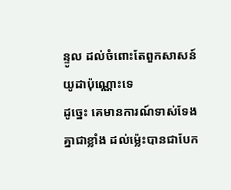ន្ទូល ដល់ចំពោះតែពួកសាសន៍យូដាប៉ុណ្ណោះទេ
ដូច្នេះ គេមានការណ៍ទាស់ទែងគ្នាជាខ្លាំង ដល់ម៉្លេះបានជាបែក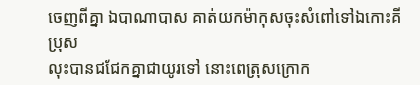ចេញពីគ្នា ឯបាណាបាស គាត់យកម៉ាកុសចុះសំពៅទៅឯកោះគីប្រុស
លុះបានជជែកគ្នាជាយូរទៅ នោះពេត្រុសក្រោក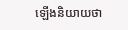ឡើងនិយាយថា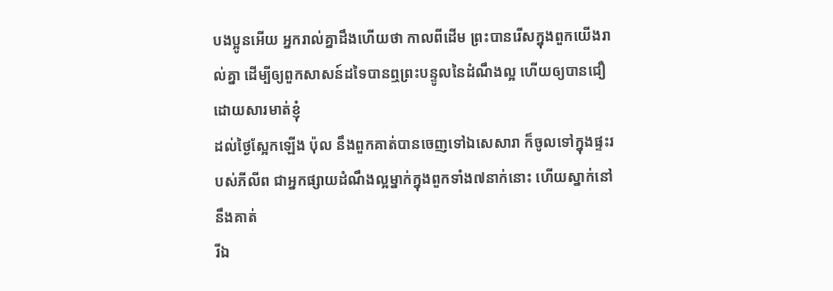បងប្អូនអើយ អ្នករាល់គ្នាដឹងហើយថា កាលពីដើម ព្រះបានរើសក្នុងពួកយើងរាល់គ្នា ដើម្បីឲ្យពួកសាសន៍ដទៃបានឮព្រះបន្ទូលនៃដំណឹងល្អ ហើយឲ្យបានជឿដោយសារមាត់ខ្ញុំ
ដល់ថ្ងៃស្អែកឡើង ប៉ុល នឹងពួកគាត់បានចេញទៅឯសេសារា ក៏ចូលទៅក្នុងផ្ទះរបស់ភីលីព ជាអ្នកផ្សាយដំណឹងល្អម្នាក់ក្នុងពួកទាំង៧នាក់នោះ ហើយស្នាក់នៅនឹងគាត់
រីឯ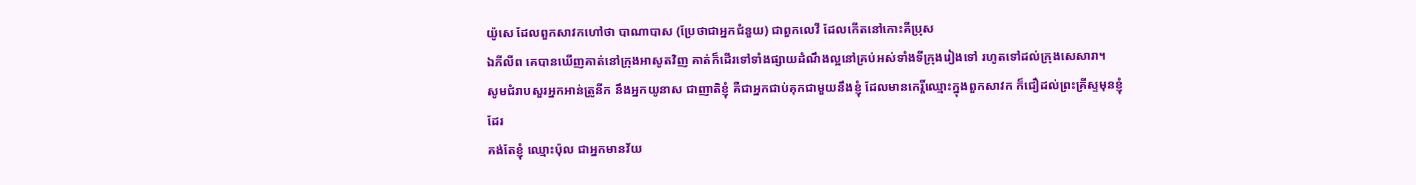យ៉ូសេ ដែលពួកសាវកហៅថា បាណាបាស (ប្រែថាជាអ្នកជំនួយ) ជាពួកលេវី ដែលកើតនៅកោះគីប្រុស
ឯភីលីព គេបានឃើញគាត់នៅក្រុងអាសូតវិញ គាត់ក៏ដើរទៅទាំងផ្សាយដំណឹងល្អនៅគ្រប់អស់ទាំងទីក្រុងរៀងទៅ រហូតទៅដល់ក្រុងសេសារា។
សូមជំរាបសួរអ្នកអាន់ត្រូនីក នឹងអ្នកយូនាស ជាញាតិខ្ញុំ គឺជាអ្នកជាប់គុកជាមួយនឹងខ្ញុំ ដែលមានកេរ្តិ៍ឈ្មោះក្នុងពួកសាវក ក៏ជឿដល់ព្រះគ្រីស្ទមុនខ្ញុំដែរ
គង់តែខ្ញុំ ឈ្មោះប៉ុល ជាអ្នកមានវ័យ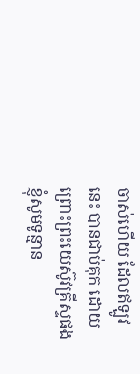ចាស់ហើយ ដែលឥឡូវនេះ បានជាប់គុក ដោយព្រោះព្រះយេស៊ូវគ្រីស្ទផង ខ្ញុំសូមទូន្មាន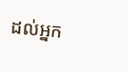ដល់អ្នក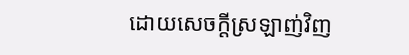ដោយសេចក្ដីស្រឡាញ់វិញ